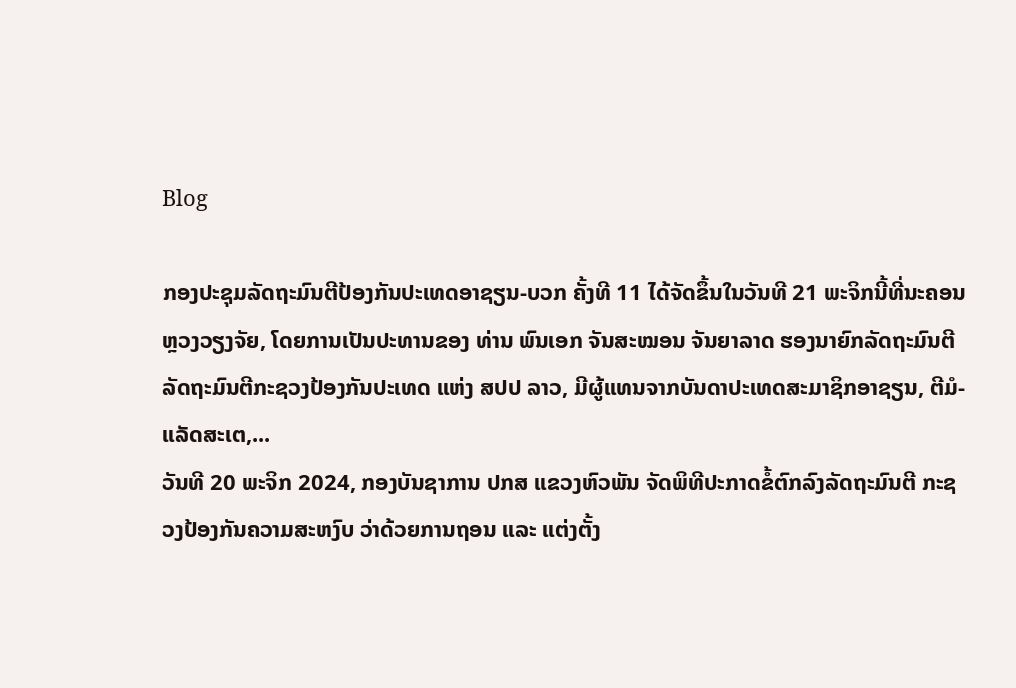Blog

ກອງປະຊຸມລັດຖະມົນຕີປ້ອງກັນປະເທດອາຊຽນ-ບວກ ຄັ້ງທີ 11 ໄດ້ຈັດຂຶ້ນໃນວັນທີ 21 ພະຈິກນີ້ທີ່ນະຄອນຫຼວງວຽງຈັຍ, ໂດຍການເປັນປະທານຂອງ ທ່ານ ພົນເອກ ຈັນສະໝອນ ຈັນຍາລາດ ຮອງນາຍົກລັດຖະມົນຕີລັດຖະມົນຕີກະຊວງປ້ອງກັນປະເທດ ແຫ່ງ ສປປ ລາວ, ມີຜູ້ແທນຈາກບັນດາປະເທດສະມາຊິກອາຊຽນ, ຕີມໍ-ແລັດສະເຕ,...
ວັນທີ 20 ພະຈິກ 2024, ກອງບັນຊາການ ປກສ ແຂວງຫົວພັນ ຈັດພິທີປະກາດຂໍ້ຕົກລົງລັດຖະມົນຕີ ກະຊວງປ້ອງກັນຄວາມສະຫງົບ ວ່າດ້ວຍການຖອນ ແລະ ແຕ່ງຕັ້ງ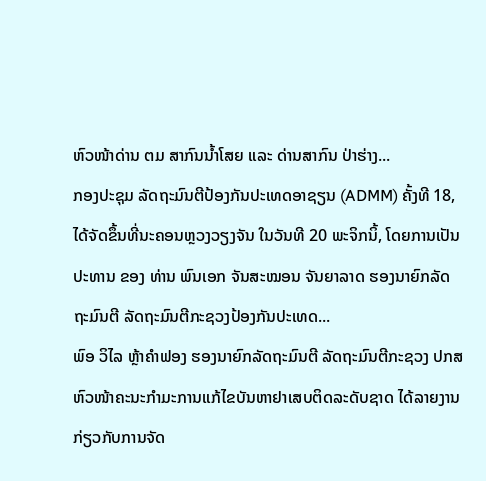ຫົວໜ້າດ່ານ ຕມ ສາກົນນ້ຳໂສຍ ແລະ ດ່ານສາກົນ ປ່າຮ່າງ...
ກອງປະຊຸມ ລັດຖະມົນຕີປ້ອງກັນປະເທດອາຊຽນ (ADMM) ຄັ້ງທີ 18, ໄດ້ຈັດຂຶ້ນທີ່ນະຄອນຫຼວງວຽງຈັນ ໃນວັນທີ 20 ພະຈິກນິ້, ໂດຍການເປັນປະທານ ຂອງ ທ່ານ ພົນເອກ ຈັນສະໝອນ ຈັນຍາລາດ ຮອງນາຍົກລັດຖະມົນຕີ ລັດຖະມົນຕີກະຊວງປ້ອງກັນປະເທດ...
ພົອ ວິໄລ ຫຼ້າຄໍາຟອງ ຮອງນາຍົກລັດຖະມົນຕີ ລັດຖະມົນຕີກະຊວງ ປກສ ຫົວໜ້າຄະນະກໍາມະການແກ້ໄຂບັນຫາຢາເສບຕິດລະດັບຊາດ ໄດ້ລາຍງານກ່ຽວກັບການຈັດ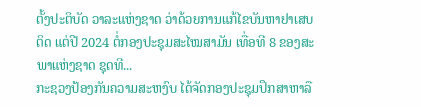ຕັ້ງປະຕິບັດ ວາລະແຫ່ງຊາດ ວ່າດ້ວຍການແກ້ໄຂບັນຫາຢາເສບຕິດ ແຕ່ປີ 2024 ຕໍ່ກອງປະຊຸມສະໄໝສາມັນ ເທື່ອທີ 8 ຂອງສະພາແຫ່ງຊາດ ຊຸດທີ...
ກະຊວງປ້ອງກັນຄວາມສະຫງົບ ໄດ້ຈັດກອງປະຊຸມປຶກສາຫາລື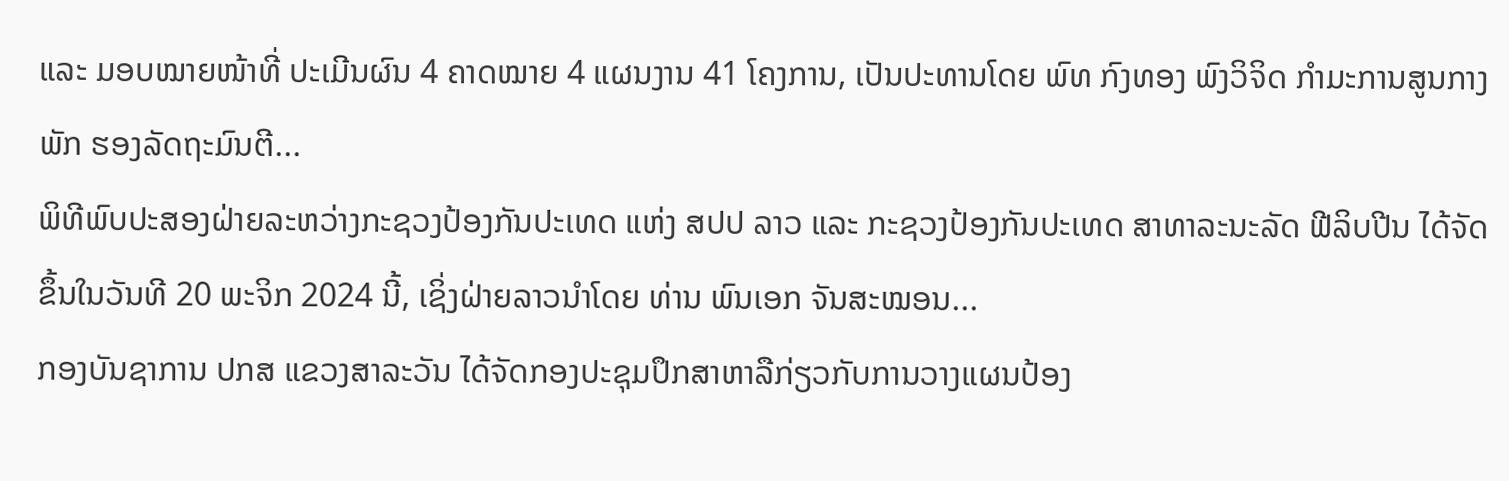ແລະ ມອບໝາຍໜ້າທີ່ ປະເມີນຜົນ 4 ຄາດໝາຍ 4 ແຜນງານ 41 ໂຄງການ, ເປັນປະທານໂດຍ ພົທ ກົງທອງ ພົງວິຈິດ ກໍາມະການສູນກາງພັກ ຮອງລັດຖະມົນຕີ...
ພິທີພົບປະສອງຝ່າຍລະຫວ່າງກະຊວງປ້ອງກັນປະເທດ ແຫ່ງ ສປປ ລາວ ແລະ ກະຊວງປ້ອງກັນປະເທດ ສາທາລະນະລັດ ຟີລິບປີນ ໄດ້ຈັດຂຶ້ນໃນວັນທີ 20 ພະຈິກ 2024 ນີ້, ເຊິ່ງຝ່າຍລາວນຳໂດຍ ທ່ານ ພົນເອກ ຈັນສະໝອນ...
ກອງບັນຊາການ ປກສ ແຂວງສາລະວັນ ໄດ້ຈັດກອງປະຊຸມປຶກສາຫາລືກ່ຽວກັບການວາງແຜນປ້ອງ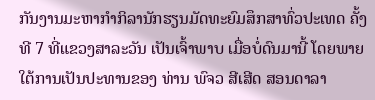ກັນງານມະຫາກໍາກິລານັກຮຽນມັດທະຍົມສຶກສາທົ່ວປະເທດ ຄັ້ງທີ 7 ທີ່ແຂວງສາລະວັນ ເປັນເຈົ້າພາບ ເມື່ອບໍ່ດົນມານີ້ ໂດຍພາຍໃຕ້ການເປັນປະທານຂອງ ທ່ານ ພົຈວ ສີເສີດ ສອນດາລາ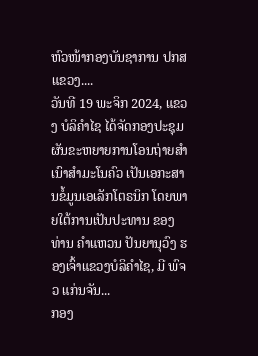ຫົວໜ້າກອງບັນຊາການ ປກສ ແຂວງ....
ວັນທີ 19 ພະຈິກ 2024, ແຂວງ ບໍລິຄຳໄຊ ໄດ້ຈັດກອງປະຊຸມຜັນຂະຫຍາຍການໂອນຖ່າຍສໍາເນົາສໍາມະໂນຄົວ ເປັນເອກະສານຂໍ້ມູນເອເລັກໂຕຣນິກ ໂດຍພາຍໃຕ້ການເປັນປະທານ ຂອງ ທ່ານ ຄຳແຫວນ ປັນຍານຸວົງ ຮອງເຈົ້າແຂວງບໍລິຄຳໄຊ, ມີ ພົຈວ ແກ່ນຈັນ...
ກອງ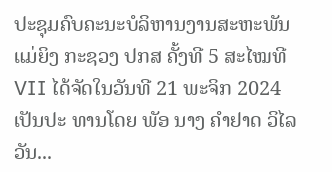ປະຊຸມຄົບຄະນະບໍລິຫານງານສະຫະພັນແມ່ຍິງ ກະຊວງ ປກສ ຄັ້ງທີ 5 ສະໄໝທີ VII ໄດ້ຈັດໃນວັນທີ 21 ພະຈິກ 2024 ເປັນປະ ທານໂດຍ ພັອ ນາງ ຄໍາຢາດ ວິໄລວັນ...